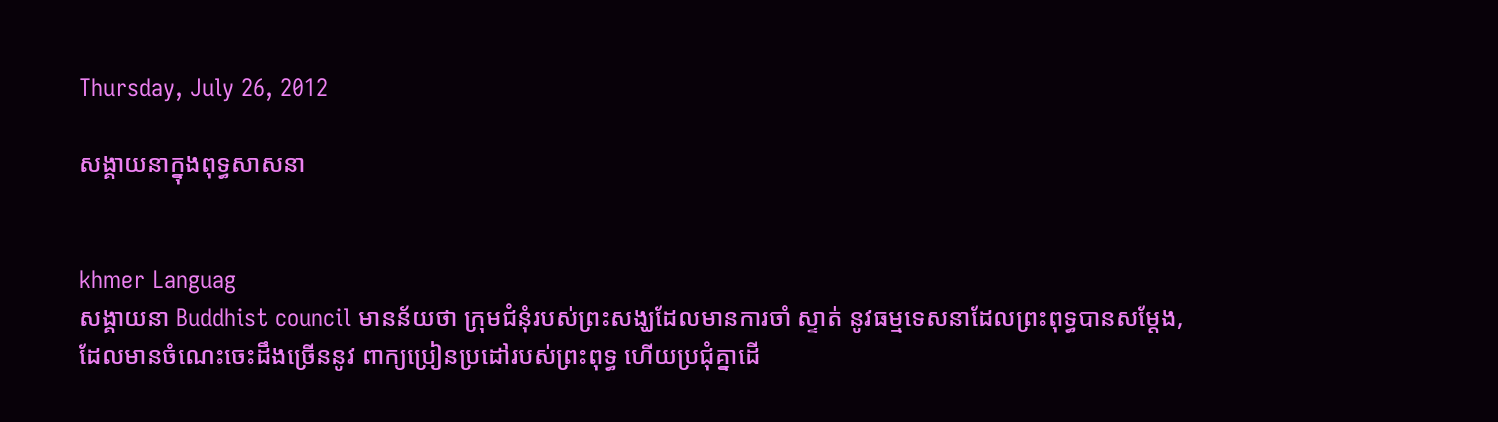Thursday, July 26, 2012

សង្គាយនាក្នុងពុទ្ធសាសនា


khmer Languag
សង្គាយនា Buddhist council មានន័យថា ក្រុមជំនុំរបស់ព្រះសង្ឃដែលមានការចាំ ស្ទាត់ នូវធម្មទេសនាដែលព្រះពុទ្ធបានសម្តែង, ដែលមានចំណេះចេះដឹងច្រើននូវ ពាក្យប្រៀនប្រដៅរបស់ព្រះពុទ្ធ ហើយប្រជុំគ្នាដើ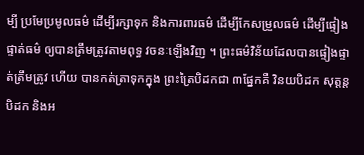ម្បី ប្រមែប្រមូលធម៌ ដើម្បីរក្សាទុក និងការពារធម៌ ដើម្បីកែសម្រួលធម៌ ដើម្បីផ្ទៀងផ្ទាត់ធម៌ ឲ្យបានត្រឹមត្រូវតាមពុទ្ធ វចនៈឡើងវិញ ។ ព្រះធម៌វិន័យដែលបានផ្ទៀងផ្ទាត់ត្រឹមត្រូវ ហើយ បានកត់ត្រាទុកក្នុង ព្រះត្រៃបិដកជា ៣ផ្នែកគឺ វិនយបិដក សុត្តន្តបិដក និងអ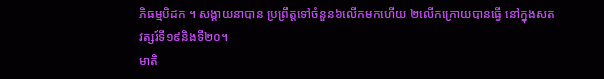ភិធម្មបិដក ។ សង្គាយនាបាន ប្រព្រឹត្តទៅចំនួន៦លើកមកហើយ ២លើកក្រោយបានធ្វើ នៅក្នុងសតវត្សរ៍ទី១៩និងទី២០។
មាតិ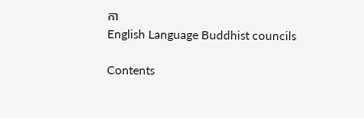កា
English Language Buddhist councils

Contents